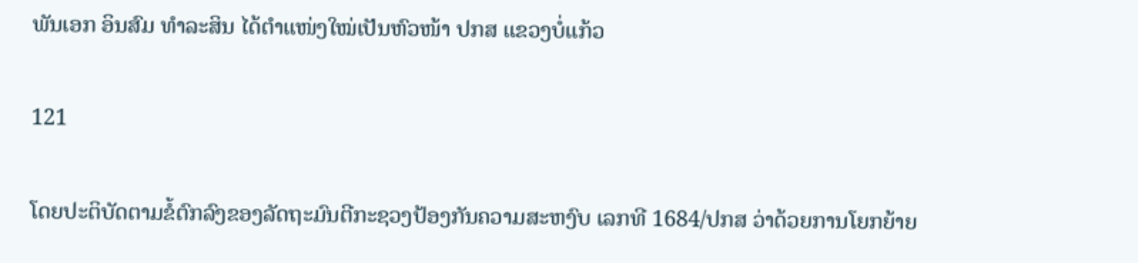ພັນເອກ ອິນສົມ ທຳລະສິນ ໄດ້ຕໍາແໜ່ງໃໝ່ເປັນຫົວໜ້າ ປກສ ແຂວງບໍ່ແກ້ວ

121

ໂດຍປະຕິບັດຕາມຂໍ້ຕົກລົງຂອງລັດຖະມົນຕີກະຊວງປ້ອງກັນຄວາມສະຫງົບ ເລກທີ 1684/ປກສ ວ່າດ້ວຍການໂຍກຍ້າຍ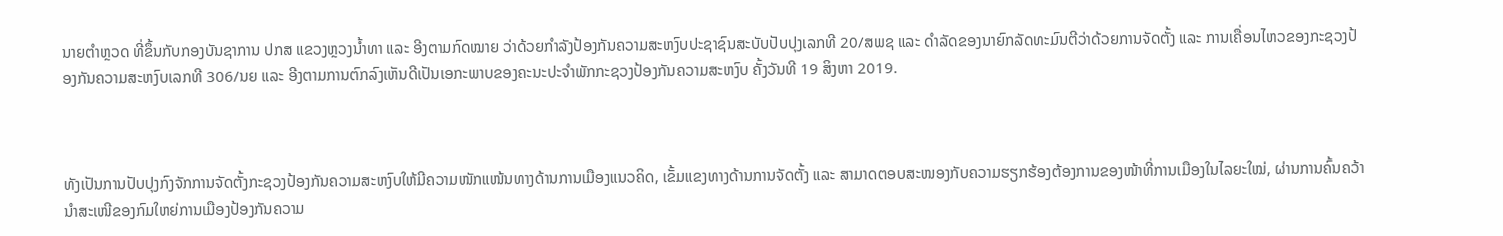ນາຍຕໍາຫຼວດ ທີ່ຂຶ້ນກັບກອງບັນຊາການ ປກສ ແຂວງຫຼວງນໍ້າທາ ແລະ ອີງຕາມກົດໝາຍ ວ່າດ້ວຍກໍາລັງປ້ອງກັນຄວາມສະຫງົບປະຊາຊົນສະບັບປັບປຸງເລກທີ 20/ສພຊ ແລະ ດຳລັດຂອງນາຍົກລັດທະມົນຕີວ່າດ້ວຍການຈັດຕັ້ງ ແລະ ການເຄື່ອນໄຫວຂອງກະຊວງປ້ອງກັນຄວາມສະຫງົບເລກທີ 306/ນຍ ແລະ ອີງຕາມການຕົກລົງເຫັນດີເປັນເອກະພາບຂອງຄະນະປະຈໍາພັກກະຊວງປ້ອງກັນຄວາມສະຫງົບ ຄັ້ງວັນທີ 19 ສິງຫາ 2019.



ທັງເປັນການປັບປຸງກົງຈັກການຈັດຕັ້ງກະຊວງປ້ອງກັນຄວາມສະຫງົບໃຫ້ມີຄວາມໜັກແໜ້ນທາງດ້ານການເມືອງແນວຄິດ, ເຂັ້ມແຂງທາງດ້ານການຈັດຕັ້ງ ແລະ ສາມາດຕອບສະໜອງກັບຄວາມຮຽກຮ້ອງຕ້ອງການຂອງໜ້າທີ່ການເມືອງໃນໄລຍະໃໝ່, ຜ່ານການຄົ້ນຄວ້ານຳສະເໜີຂອງກົມໃຫຍ່ການເມືອງປ້ອງກັນຄວາມ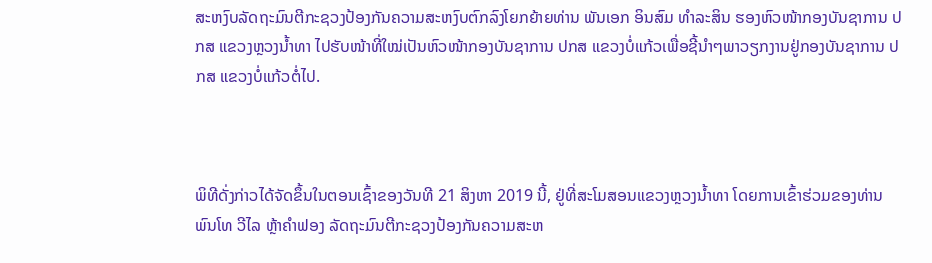ສະຫງົບລັດຖະມົນຕີກະຊວງປ້ອງກັນຄວາມສະຫງົບຕົກລົງໂຍກຍ້າຍທ່ານ ພັນເອກ ອິນສົມ ທຳລະສິນ ຮອງຫົວໜ້າກອງບັນຊາການ ປກສ ແຂວງຫຼວງນ້ຳທາ ໄປຮັບໜ້າທີ່ໃໝ່ເປັນຫົວໜ້າກອງບັນຊາການ ປກສ ແຂວງບໍ່ແກ້ວເພື່ອຊີ້ນໍາໆພາວຽກງານຢູ່ກອງບັນຊາການ ປກສ ແຂວງບໍ່ແກ້ວຕໍ່ໄປ.



ພິທີດັ່ງກ່າວໄດ້ຈັດຂຶ້ນໃນຕອນເຊົ້າຂອງວັນທີ 21 ສິງຫາ 2019 ນີ້, ຢູ່ທີ່ສະໂມສອນແຂວງຫຼວງນໍ້າທາ ໂດຍການເຂົ້າຮ່ວມຂອງທ່ານ ພົນໂທ ວີໄລ ຫຼ້າຄໍາຟອງ ລັດຖະມົນຕີກະຊວງປ້ອງກັນຄວາມສະຫ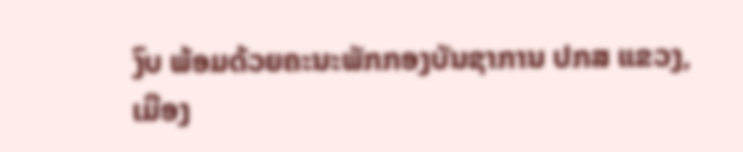ງົບ ພ້ອມດ້ວຍຄະນະພັກກອງບັນຊາການ ປກສ ແຂວງ, ເມືອງ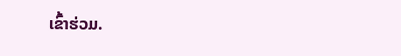ເຂົ້າຮ່ວມ.